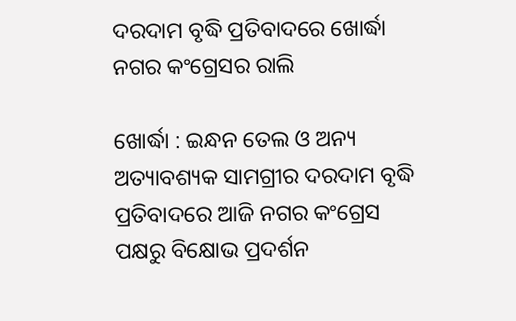ଦରଦାମ ବୃଦ୍ଧି ପ୍ରତିବାଦରେ ଖୋର୍ଦ୍ଧା ନଗର କଂଗ୍ରେସର ରାଲି

ଖୋର୍ଦ୍ଧା : ଇନ୍ଧନ ତେଲ ଓ ଅନ୍ୟ ଅତ୍ୟାବଶ୍ୟକ ସାମଗ୍ରୀର ଦରଦାମ ବୃଦ୍ଧି ପ୍ରତିବାଦରେ ଆଜି ନଗର କଂଗ୍ରେସ ପକ୍ଷରୁ ବିକ୍ଷୋଭ ପ୍ରଦର୍ଶନ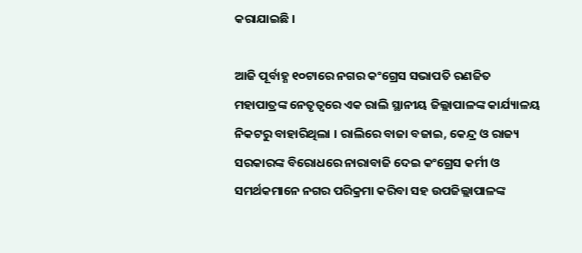କରାଯାଇଛି ।

ଆଜି ପୂର୍ବାହ୍ଣ ୧୦ଟାରେ ନଗର କଂଗ୍ରେସ ସଭାପତି ରଣଜିତ ମହାପାତ୍ରଙ୍କ ନେତୃତ୍ୱରେ ଏକ ରାଲି ସ୍ଥାନୀୟ ଜିଲ୍ଲାପାଳଙ୍କ କାର୍ଯ୍ୟାଳୟ ନିକଟରୁ ବାହାରିଥିଲା । ରାଲିରେ ବାଜା ବଜାଇ, କେନ୍ଦ୍ର ଓ ରାଜ୍ୟ ସରକାରଙ୍କ ବିରୋଧରେ ନାରାବାଜି ଦେଇ କଂଗ୍ରେସ କର୍ମୀ ଓ ସମର୍ଥକମାନେ ନଗର ପରିକ୍ରମା କରିବା ସହ ଉପଜିଲ୍ଲାପାଳଙ୍କ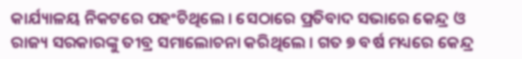କାର୍ଯ୍ୟାଳୟ ନିକଟରେ ପହଂଚିଥିଲେ । ସେଠାରେ ପ୍ରତିବାଦ ସଭାରେ କେନ୍ଦ୍ର ଓ ରାଜ୍ୟ ସରକାରଙ୍କୁ ତୀବ୍ର ସମାଲୋଚନା କରିଥିଲେ । ଗତ ୭ ବର୍ଷ ମଧ୍ୟରେ କେନ୍ଦ୍ର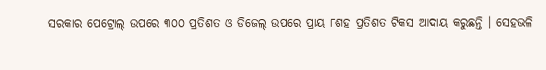ସରକାର ପେଟ୍ରୋଲ୍ ଉପରେ ୩୦୦ ପ୍ରତିଶତ ଓ ଡିଜେଲ୍ ଉପରେ ପ୍ରାୟ ୮ଶହ ପ୍ରତିଶତ ଟିକସ ଆଦାୟ କରୁଛନ୍ତି । ସେହଭଳି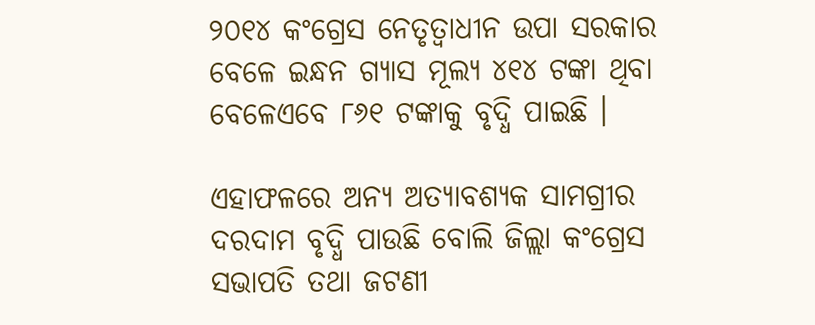୨୦୧୪ କଂଗ୍ରେସ ନେତୃତ୍ୱାଧୀନ ଉପା ସରକାର ବେଳେ ଇନ୍ଧନ ଗ୍ୟାସ ମୂଲ୍ୟ ୪୧୪ ଟଙ୍କା ଥିବା ବେଳେଏବେ ୮୬୧ ଟଙ୍କାକୁ ବୃଦ୍ଧି ପାଇଛି ।

ଏହାଫଳରେ ଅନ୍ୟ ଅତ୍ୟାବଶ୍ୟକ ସାମଗ୍ରୀର ଦରଦାମ ବୃଦ୍ଧି ପାଉଛି ବୋଲି ଜିଲ୍ଲା କଂଗ୍ରେସ ସଭାପତି ତଥା ଜଟଣୀ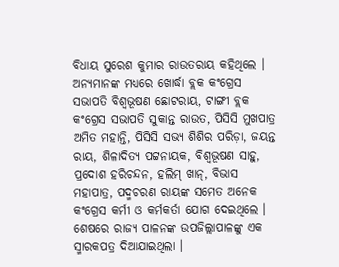ବିଧାୟ ସୁରେଶ କୁମାର ରାଉତରାୟ କହିଥିଲେ । ଅନ୍ୟମାନଙ୍କ ମଧ୍ୟରେ ଖୋର୍ଦ୍ଧା ବ୍ଲକ କଂଗ୍ରେସ ସଭାପତି ବିଶ୍ୱଭୂଷଣ ଛୋଟରାୟ, ଟାଙ୍ଗୀ ବ୍ଲକ କଂଗ୍ରେସ ସଭାପତି ସୁକାନ୍ତ ରାଉତ, ପିସିସି ମୁଖପାତ୍ର ଅମିତ ମହାନ୍ତି, ପିସିସି ସଭ୍ୟ ଶିଶିର ପରିଡ଼ା, ଜୟନ୍ତ ରାୟ, ଶିଳାଦିତ୍ୟ ପଟ୍ଟନାୟକ, ବିଶ୍ୱଭୂଷଣ ସାହୁ, ପ୍ରଦୋଶ ହରିଚନ୍ଦନ, ହଲିମ୍ ଖାନ୍, ବିଭାସ ମହାପାତ୍ର, ପଦ୍ମଚରଣ ରାୟଙ୍କ ସମେତ ଅନେକ କଂଗ୍ରେସ କର୍ମୀ ଓ କର୍ମକର୍ତା ଯୋଗ ଦେଇଥିଲେ । ଶେଷରେ ରାଜ୍ୟ ପାଳନଙ୍କ ଉପଜିଲ୍ଲାପାଳଙ୍କୁ ଏକ ସ୍ମାରକପତ୍ର ଦିଆଯାଇଥିଲା ।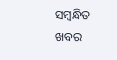ସମ୍ବନ୍ଧିତ ଖବର